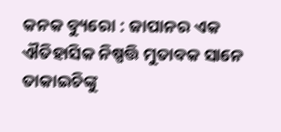କନକ ବ୍ୟୁରୋ : ଜାପାନର ଏକ ଐତିହାସିକ ନିଷ୍ପତ୍ତି ମୁତାବକ ସାନେ ତାକାଇଚିଙ୍କୁ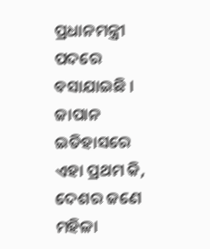ପ୍ରଧାନମନ୍ତ୍ରୀ ପଦରେ ବସାଯାଇଛି । ଜାପାନ ଇତିହାସରେ ଏହା ପ୍ରଥମ କି, ଦେଶର ଜଣେ ମହିଳା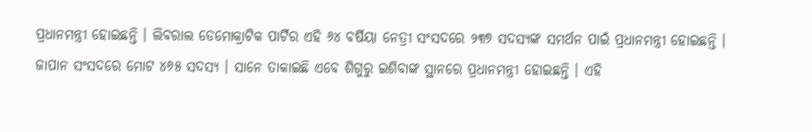ପ୍ରଧାନମନ୍ତ୍ରୀ ହୋଇଛନ୍ତି । ଲିବରାଲ ଡେମୋକ୍ରାଟିକ ପାର୍ଟିର ଏହି ୬୪ ବର୍ଷିୟା ନେତ୍ରୀ ସଂସଦରେ ୨୩୭ ସଦସ୍ୟଙ୍କ ସମର୍ଥନ ପାଇଁ ପ୍ରଧାନମନ୍ତ୍ରୀ ହୋଇଛନ୍ତି । ଜାପାନ ସଂସଦରେ ମୋଟ ୪୬୫ ସଦସ୍ୟ । ସାନେ ତାକାଇଛି ଏବେ ଶିଗୁରୁ ଇଶିବାଙ୍କ ସ୍ଥାନରେ ପ୍ରଧାନମନ୍ତ୍ରୀ ହୋଇଛନ୍ତି । ଏହି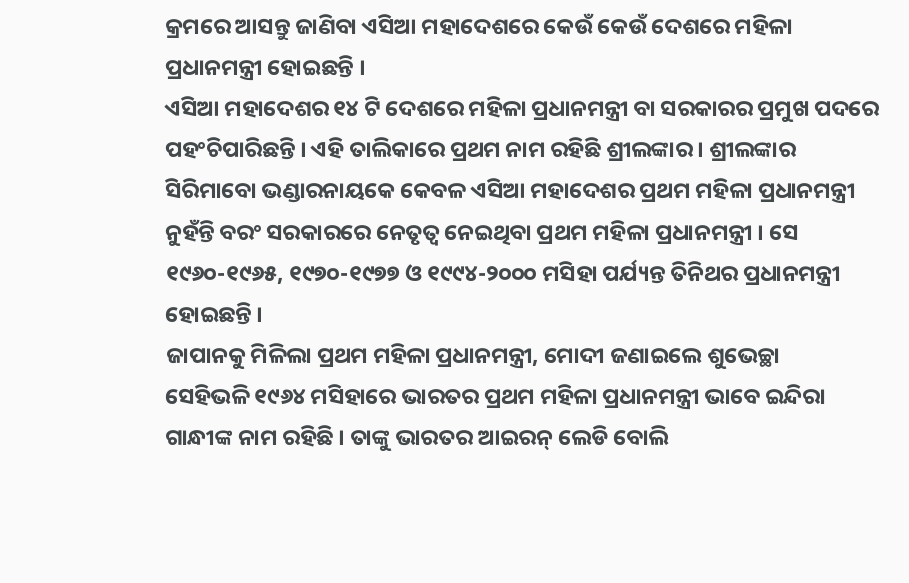କ୍ରମରେ ଆସନ୍ତୁ ଜାଣିବା ଏସିଆ ମହାଦେଶରେ କେଉଁ କେଉଁ ଦେଶରେ ମହିଳା ପ୍ରଧାନମନ୍ତ୍ରୀ ହୋଇଛନ୍ତି ।
ଏସିଆ ମହାଦେଶର ୧୪ ଟି ଦେଶରେ ମହିଳା ପ୍ରଧାନମନ୍ତ୍ରୀ ବା ସରକାରର ପ୍ରମୁଖ ପଦରେ ପହଂଚିପାରିଛନ୍ତି । ଏହି ତାଲିକାରେ ପ୍ରଥମ ନାମ ରହିଛି ଶ୍ରୀଲଙ୍କାର । ଶ୍ରୀଲଙ୍କାର ସିରିମାବୋ ଭଣ୍ଡାରନାୟକେ କେବଳ ଏସିଆ ମହାଦେଶର ପ୍ରଥମ ମହିଳା ପ୍ରଧାନମନ୍ତ୍ରୀ ନୁହଁନ୍ତି ବରଂ ସରକାରରେ ନେତୃତ୍ୱ ନେଇଥିବା ପ୍ରଥମ ମହିଳା ପ୍ରଧାନମନ୍ତ୍ରୀ । ସେ ୧୯୬୦-୧୯୬୫, ୧୯୭୦-୧୯୭୭ ଓ ୧୯୯୪-୨୦୦୦ ମସିହା ପର୍ଯ୍ୟନ୍ତ ତିନିଥର ପ୍ରଧାନମନ୍ତ୍ରୀ ହୋଇଛନ୍ତି ।
ଜାପାନକୁ ମିଳିଲା ପ୍ରଥମ ମହିଳା ପ୍ରଧାନମନ୍ତ୍ରୀ, ମୋଦୀ ଜଣାଇଲେ ଶୁଭେଚ୍ଛା
ସେହିଭଳି ୧୯୬୪ ମସିହାରେ ଭାରତର ପ୍ରଥମ ମହିଳା ପ୍ରଧାନମନ୍ତ୍ରୀ ଭାବେ ଇନ୍ଦିରା ଗାନ୍ଧୀଙ୍କ ନାମ ରହିଛି । ତାଙ୍କୁ ଭାରତର ଆଇରନ୍ ଲେଡି ବୋଲି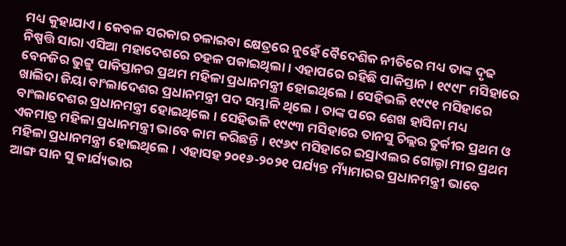ମଧ୍ୟ କୁହାଯାଏ । କେବଳ ସରକାର ଚଳାଇବା କ୍ଷେତ୍ରରେ ନୁହେଁ ବୈଦେଶିକ ନୀତିରେ ମଧ୍ୟ ତାଙ୍କ ଦୃଢ ନିଷ୍ପତ୍ତି ସାରା ଏସିଆ ମହାଦେଶରେ ଚହଳ ପକାଇଥିଲା । ଏହାପରେ ରହିଛି ପାକିସ୍ତାନ । ୧୯୯୮ ମସିହାରେ ବେନଜିର ଭୁଟ୍ଟୁ ପାକିସ୍ତାନର ପ୍ରଥମ ମହିଳା ପ୍ରଧାନମନ୍ତ୍ରୀ ହୋଇଥିଲେ । ସେହିଭଳି ୧୯୯୧ ମସିହାରେ ଖାଲିଦା ଜିୟା ବାଂଲାଦେଶର ପ୍ରଧାନମନ୍ତ୍ରୀ ପଦ ସମ୍ଭାଳି ଥିଲେ । ତାଙ୍କ ପରେ ଶେଖ ହାସିନା ମଧ୍ୟ ବାଂଲାଦେଶର ପ୍ରଧାନମନ୍ତ୍ରୀ ହୋଇଥିଲେ । ସେହିଭଳି ୧୯୯୩ ମସିହାରେ ତାନସୁ ଚିଲ୍ଲର ତୁର୍କୀର ପ୍ରଥମ ଓ ଏକମାତ୍ର ମହିଳା ପ୍ରଧାନମନ୍ତ୍ରୀ ଭାବେ କାମ କରିଛନ୍ତି । ୧୯୬୯ ମସିହାରେ ଇସ୍ରାଏଲର ଗୋଲ୍ଡା ମୀର ପ୍ରଥମ ମହିଳା ପ୍ରଧାନମନ୍ତ୍ରୀ ହୋଇଥିଲେ । ଏହାସହ ୨୦୧୬-୨୦୨୧ ପର୍ଯ୍ୟନ୍ତ ମ୍ୟାଁମାରର ପ୍ରଧାନମନ୍ତ୍ରୀ ଭାବେ ଆଙ୍ଗ ସାନ ସୁ କାର୍ଯ୍ୟଭାର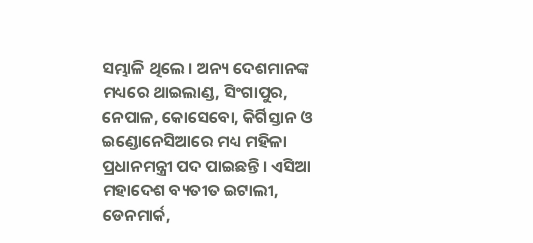ସମ୍ଭାଳି ଥିଲେ । ଅନ୍ୟ ଦେଶମାନଙ୍କ ମଧ୍ୟରେ ଥାଇଲାଣ୍ଡ, ସିଂଗାପୁର, ନେପାଳ, କୋସେବୋ, କିର୍ଗିସ୍ତାନ ଓ ଇଣ୍ଡୋନେସିଆରେ ମଧ୍ୟ ମହିଳା ପ୍ରଧାନମନ୍ତ୍ରୀ ପଦ ପାଇଛନ୍ତି । ଏସିଆ ମହାଦେଶ ବ୍ୟତୀତ ଇଟାଲୀ, ଡେନମାର୍କ,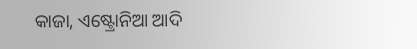କାଜା, ଏଷ୍ଟ୍ରୋନିଆ ଆଦି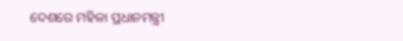ଦେଶରେ ମହିଳା ପ୍ରଧାନମନ୍ତ୍ରୀ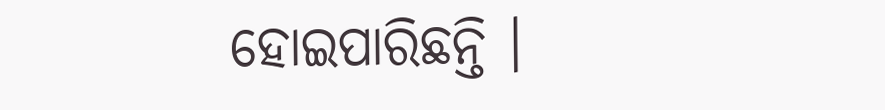ହୋଇପାରିଛନ୍ତି ।